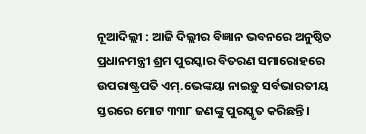ନୂଆଦିଲ୍ଲୀ : ଆଜି ଦିଲ୍ଲୀର ବିଜ୍ଞାନ ଭବନରେ ଅନୁଷ୍ଠିତ ପ୍ରଧାନମନ୍ତ୍ରୀ ଶ୍ରମ ପୁରସ୍କାର ବିତରଣ ସମାରୋହରେ ଉପରାଷ୍ଟ୍ରପତି ଏମ୍‌.ଭେଙ୍କୟା ନାଇଡ଼ୁ ସର୍ବଭାରତୀୟ ସ୍ତରରେ ମୋଟ ୩୩୮ ଜଣଙ୍କୁ ପୁରସ୍କୃତ କରିଛନ୍ତି।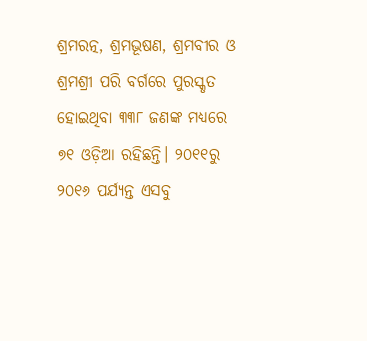ଶ୍ରମରତ୍ନ, ଶ୍ରମଭୂଷଣ, ଶ୍ରମବୀର ଓ ଶ୍ରମଶ୍ରୀ ପରି ବର୍ଗରେ ପୁରସ୍କୃତ ହୋଇଥିବା ୩୩୮ ଜଣଙ୍କ ମଧ୍ୟରେ ୭୧ ଓଡ଼ିଆ ରହିଛନ୍ତି। ୨୦୧୧ରୁ ୨୦୧୬ ପର୍ଯ୍ୟନ୍ତ ଏସବୁ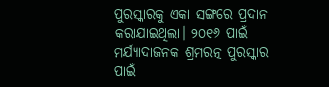ପୁରସ୍କାରକୁ ଏକା ସଙ୍ଗରେ ପ୍ରଦାନ କରାଯାଇଥିଲା। ୨୦୧୬ ପାଇଁ ମର୍ଯ୍ୟାଦାଜନକ ଶ୍ରମରତ୍ନ ପୁରସ୍କାର ପାଇଁ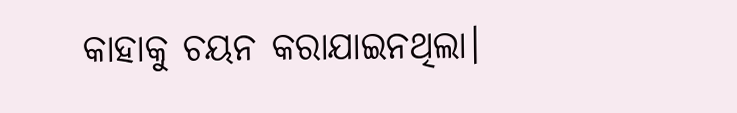କାହାକୁ ଚୟନ କରାଯାଇନଥିଲା।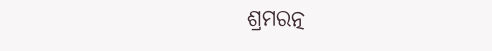ଶ୍ରମରତ୍ନ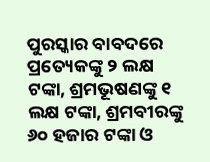ପୁରସ୍କାର ବାବଦରେ ପ୍ରତ୍ୟେକଙ୍କୁ ୨ ଲକ୍ଷ ଟଙ୍କା, ଶ୍ରମଭୂଷଣଙ୍କୁ ୧ ଲକ୍ଷ ଟଙ୍କା, ଶ୍ରମବୀରଙ୍କୁ ୬୦ ହଜାର ଟଙ୍କା ଓ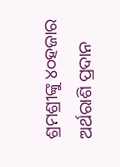ଶ୍ରମଶ୍ରୀଙ୍କୁ ୪୦ହଜାର ଅର୍ଥରାଶି ପ୍ରଦାନ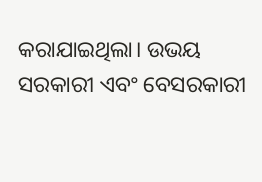କରାଯାଇଥିଲା। ଉଭୟ ସରକାରୀ ଏବଂ ବେସରକାରୀ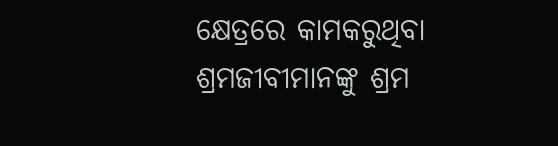କ୍ଷେତ୍ରରେ କାମକରୁଥିବା ଶ୍ରମଜୀବୀମାନଙ୍କୁ ଶ୍ରମ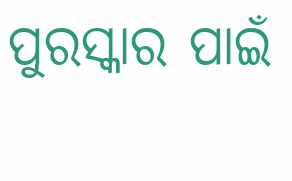ପୁରସ୍କାର ପାଇଁ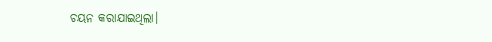ଚୟନ କରାଯାଇଥିଲା।